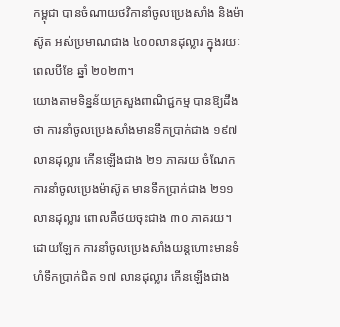កម្ពុជា បានចំណាយថវិកានាំចូលប្រេងសាំង និងម៉ាស៊ូត អស់ប្រមាណជាង ៤០០លានដុល្លារ ក្នុងរយៈពេលបីខែ ឆ្នាំ ២០២៣។
យោងតាមទិន្នន័យក្រសួងពាណិជ្ជកម្ម បានឱ្យដឹងថា ការនាំចូលប្រេងសាំងមានទឹកប្រាក់ជាង ១៩៧ លានដុល្លារ កើនឡើងជាង ២១ ភាគរយ ចំណែកការនាំចូលប្រេងម៉ាស៊ូត មានទឹកប្រាក់ជាង ២១១ លានដុល្លារ ពោលគឺថយចុះជាង ៣០ ភាគរយ។
ដោយឡែក ការនាំចូលប្រេងសាំងយន្តហោះមានទំហំទឹកប្រាក់ជិត ១៧ លានដុល្លារ កើនឡើងជាង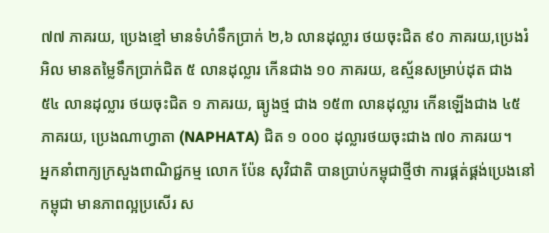៧៧ ភាគរយ, ប្រេងខ្មៅ មានទំហំទឹកប្រាក់ ២,៦ លានដុល្លារ ថយចុះជិត ៩០ ភាគរយ,ប្រេងរំអិល មានតម្លៃទឹកប្រាក់ជិត ៥ លានដុល្លារ កើនជាង ១០ ភាគរយ, ឧស្ម័នសម្រាប់ដុត ជាង ៥៤ លានដុល្លារ ថយចុះជិត ១ ភាគរយ, ធ្យូងថ្ម ជាង ១៥៣ លានដុល្លារ កើនឡើងជាង ៤៥ ភាគរយ, ប្រេងណាហ្វាតា (NAPHATA) ជិត ១ ០០០ ដុល្លារថយចុះជាង ៧០ ភាគរយ។
អ្នកនាំពាក្យក្រសួងពាណិជ្ជកម្ម លោក ប៉ែន សុវិជាតិ បានប្រាប់កម្ពុជាថ្មីថា ការផ្គត់ផ្គង់ប្រេងនៅកម្ពុជា មានភាពល្អប្រសើរ ស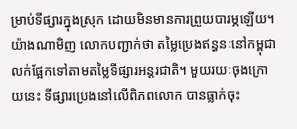ម្រាប់ទីផ្សារក្នុងស្រុក ដោយមិនមានការព្រួយបារម្ភឡើយ។
យ៉ាងណាមិញ លោកបញ្ជាក់ថា តម្លៃប្រេងឥន្ធនៈនៅកម្ពុជា លក់ផ្អែកទៅតាមតម្លៃទីផ្សារអន្តរជាតិ។ មួយរយៈចុងក្រោយនេះ ទីផ្សារប្រេងនៅលើពិភពលោក បានធ្លាក់ចុះ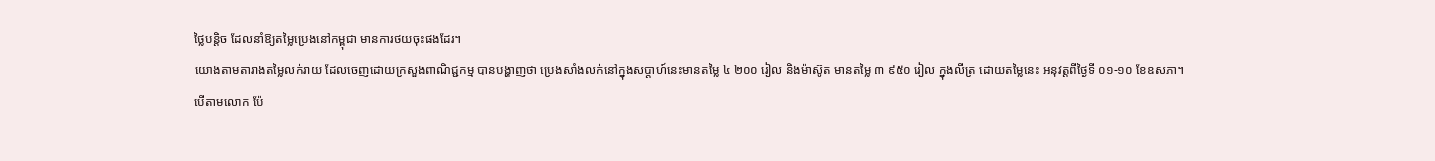ថ្លៃបន្តិច ដែលនាំឱ្យតម្លៃប្រេងនៅកម្ពុជា មានការថយចុះផងដែរ។
យោងតាមតារាងតម្លៃលក់រាយ ដែលចេញដោយក្រសួងពាណិជ្ជកម្ម បានបង្ហាញថា ប្រេងសាំងលក់នៅក្នុងសប្តាហ៍នេះមានតម្លៃ ៤ ២០០ រៀល និងម៉ាស៊ូត មានតម្លៃ ៣ ៩៥០ រៀល ក្នុងលីត្រ ដោយតម្លៃនេះ អនុវត្តពីថ្ងៃទី ០១-១០ ខែឧសភា។
បើតាមលោក ប៉ែ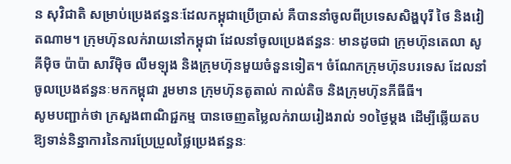ន សុវិជាតិ សម្រាប់ប្រេងឥន្ធនៈដែលកម្ពុជាប្រើប្រាស់ គឺបាននាំចូលពីប្រទេសសិង្ហបុរី ថៃ និងវៀតណាម។ ក្រុមហ៊ុនលក់រាយនៅកម្ពុជា ដែលនាំចូលប្រេងឥន្ធនៈ មានដូចជា ក្រុមហ៊ុនតេលា សូគីម៉ិច ប៉ាប៉ា សាវីម៉ិច លឹមឡុង និងក្រុមហ៊ុនមួយចំនួនទៀត។ ចំណែកក្រុមហ៊ុនបរទេស ដែលនាំចូលប្រេងឥន្ធនៈមកកម្ពុជា រួមមាន ក្រុមហ៊ុនតូតាល់ កាល់តិច និងក្រុមហ៊ុនភីធីធី។
សូមបញ្ជាក់ថា ក្រសួងពាណិជ្ជកម្ម បានចេញតម្លៃលក់រាយរៀងរាល់ ១០ថ្ងៃម្តង ដើម្បីឆ្លើយតបឱ្យទាន់និន្នាការនៃការប្រែប្រួលថ្លៃប្រេងឥន្ធនៈ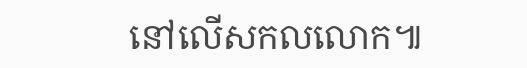នៅលើសកលលោក៕